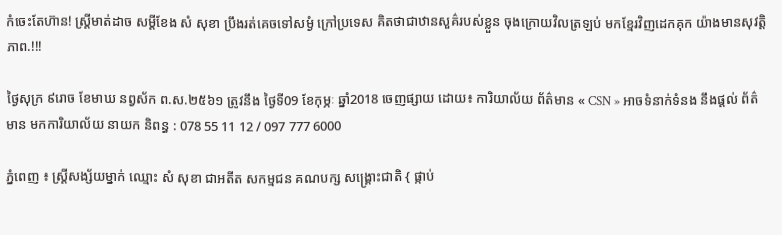កំចេះតែហ៊ាន! ស្ត្រីមាត់ដាច សម្ដីខែង សំ សុខា ប្រឹងរត់គេចទៅសម្ងំ ក្រៅប្រទេស គិតថាជាឋានសួគ៌របស់ខ្លួន ចុងក្រោយវិលត្រឡប់ មកខ្មែរវិញដេកគុក យ៉ាងមានសុវត្តិភាព.!!!

ថ្ងៃសុក្រ ៩រោច ខែមាឃ នព្វស័ក ព.ស.២៥៦១ ត្រូវនឹង ថ្ងៃទី09 ខែកុម្ភៈ ឆ្នាំ2018 ចេញផ្សាយ ដោយ៖ ការិយាល័យ ព័ត៌មាន « CSN » អាចទំនាក់ទំនង នឹងផ្ដល់ ព័ត៌មាន មកការិយាល័យ នាយក និពន្ធ : 078 55 11 12 / 097 777 6000

ភ្នំពេញ ៖ ស្ត្រីសង្ស័យម្នាក់ ឈ្មោះ សំ សុខា ជាអតីត សកម្មជន គណបក្ស សង្គ្រោះជាតិ { ផ្កាប់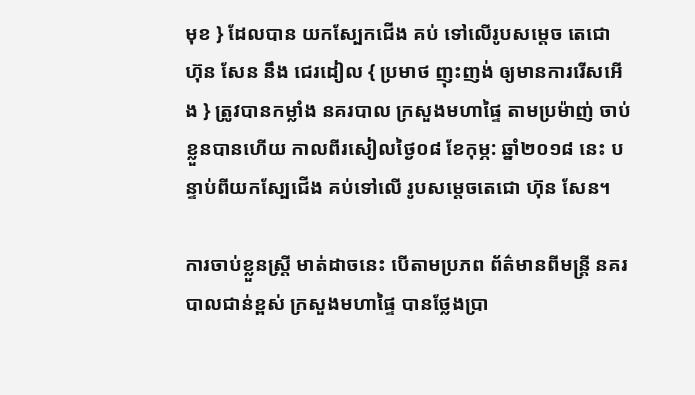មុខ } ដែលបាន យកស្បែកជើង គប់ ទៅលើរូបសម្ដេច តេជោ ហ៊ុន សែន នឹង ជេរដៀល { ប្រមាថ ញុះញង់ ឲ្យមានការរើសអើង } ត្រូវបានកម្លាំង នគរបាល ក្រសួងមហាផ្ទៃ តាមប្រម៉ាញ់ ចាប់ខ្លួនបានហើយ កាលពីរសៀលថ្ងៃ០៨ ខែកុម្ភ: ឆ្នាំ២០១៨ នេះ បន្ទាប់ពីយកស្បែជើង គប់ទៅលើ រូបសម្ដេចតេជោ ហ៊ុន សែន។

ការចាប់ខ្លួនស្ត្រី មាត់ដាចនេះ បើតាមប្រភព ព័ត៌មានពីមន្ដ្រី នគរបាលជាន់ខ្ពស់ ក្រសួងមហាផ្ទៃ បានថ្លែងប្រា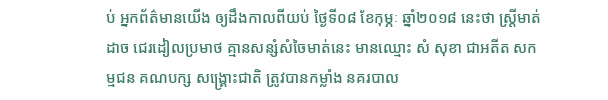ប់ អ្នកព័ត៌មានយើង ឲ្យដឹងកាលពីយប់ ថ្ងៃទី០៨ ខែកុម្ភៈ ឆ្នាំ២០១៨ នេះថា ស្រ្តីមាត់ដាច ជេរដៀលប្រមាថ គ្មានសន្សំសំចៃមាត់នេះ មានឈ្មោះ សំ សុខា ជាអតីត សកម្មជន គណបក្ស សង្គ្រោះជាតិ ត្រូវបានកម្លាំង នគរបាល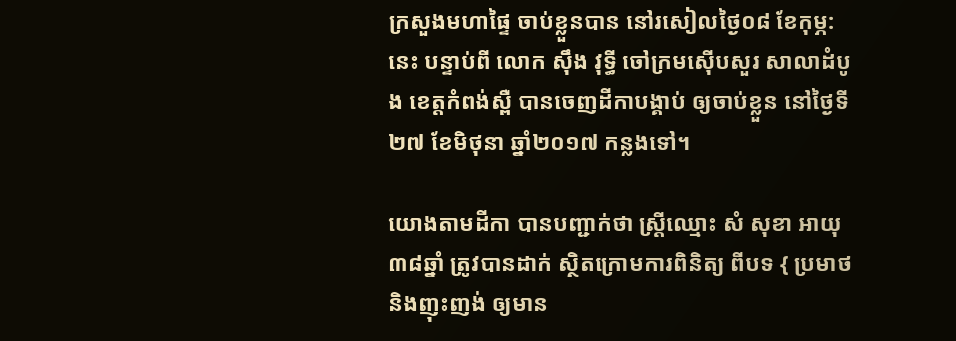ក្រសួងមហាផ្ទៃ ចាប់ខ្លួនបាន នៅរសៀលថ្ងៃ០៨ ខែកុម្ភ: នេះ បន្ទាប់ពី លោក ស៊ឹង វុទ្ធី ចៅក្រមស៊ើបសួរ សាលាដំបូង ខេត្តកំពង់ស្ពឺ បានចេញដីកាបង្គាប់ ឲ្យចាប់ខ្លួន នៅថ្ងៃទី២៧ ខែមិថុនា ឆ្នាំ២០១៧ កន្លងទៅ។

យោងតាមដីកា បានបញ្ជាក់ថា ស្ដ្រីឈ្មោះ សំ សុខា អាយុ ៣៨ឆ្នាំ ត្រូវបានដាក់ ស្ថិតក្រោមការពិនិត្យ ពីបទ { ប្រមាថ និងញុះញង់ ឲ្យមាន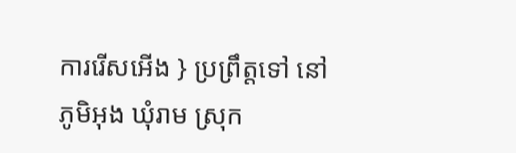ការរើសអើង } ប្រព្រឹត្តទៅ នៅភូមិអុង ឃុំរាម ស្រុក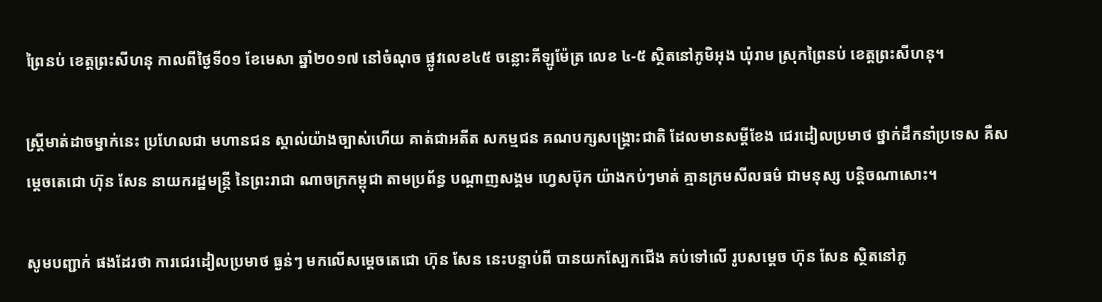ព្រៃនប់ ខេត្តព្រះសីហនុ កាលពីថ្ងៃទី០១ ខែមេសា ឆ្នាំ២០១៧ នៅចំណុច ផ្លូវលេខ៤៥ ចន្លោះគីឡូម៉ែត្រ លេខ ៤-៥ ស្ថិតនៅភូមិអុង ឃុំរាម ស្រុកព្រៃនប់ ខេត្តព្រះសីហនុ។

ស្ត្រីមាត់ដាចម្នាក់នេះ ប្រហែលជា មហានជន ស្គាល់យ៉ាងច្បាស់ហើយ គាត់ជាអតីត សកម្មជន គណបក្សសង្គ្រោះជាតិ ដែលមានសម្ដីខែង ជេរដៀលប្រមាថ ថ្នាក់ដឹកនាំប្រទេស គឺសម្តេចតេជោ ហ៊ុន សែន នាយករដ្ឋមន្ត្រី នៃព្រះរាជា ណាចក្រកម្ពុជា តាមប្រព័ន្ធ បណ្ដាញសង្គម ហ្វេសប៊ុក យ៉ាងកប់ៗមាត់ គ្មានក្រមសីលធម៌ ជាមនុស្ស បន្តិចណាសោះ។

សូមបញ្ជាក់ ផងដែរថា ការជេរដៀលប្រមាថ ធ្ងន់ៗ មកលើសម្ដេចតេជោ ហ៊ុន សែន នេះបន្ទាប់ពី បានយកស្បែកជើង គប់ទៅលើ រូបសម្តេច ហ៊ុន សែន ស្ថិតនៅភូ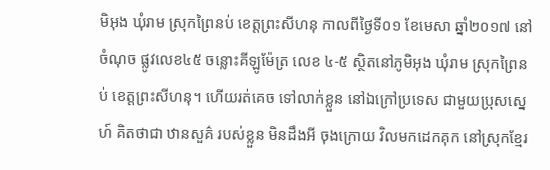មិអុង ឃុំរាម ស្រុកព្រៃនប់ ខេត្តព្រះសីហនុ កាលពីថ្ងៃទី០១ ខែមេសា ឆ្នាំ២០១៧ នៅចំណុច ផ្លូវលេខ៤៥ ចន្លោះគីឡូម៉ែត្រ លេខ ៤-៥ ស្ថិតនៅភូមិអុង ឃុំរាម ស្រុកព្រៃនប់ ខេត្តព្រះសីហនុ។ ហើយរត់គេច ទៅលាក់ខ្លួន នៅឯក្រៅប្រទេស ជាមួយប្រុសស្នេហ៍ គិតថាជា ឋានសួគ៌ របស់ខ្លួន មិនដឹងអី ចុងក្រោយ វិលមកដេកគុក នៅស្រុកខ្មែរ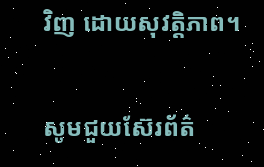វិញ ដោយសុវត្តិភាព។

សូមជួយស៊ែរព័ត៌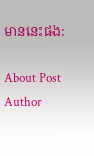មាននេះផង:

About Post Author